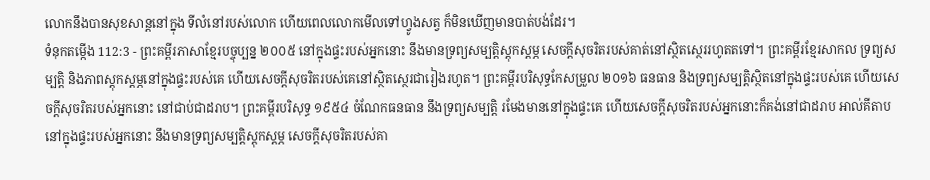លោកនឹងបានសុខសាន្តនៅក្នុង ទីលំនៅរបស់លោក ហើយពេលលោកមើលទៅហ្វូងសត្វ ក៏មិនឃើញមានបាត់បង់ដែរ។
ទំនុកតម្កើង 112:3 - ព្រះគម្ពីរភាសាខ្មែរបច្ចុប្បន្ន ២០០៥ នៅក្នុងផ្ទះរបស់អ្នកនោះ នឹងមានទ្រព្យសម្បត្តិស្ដុកស្ដម្ភ សេចក្ដីសុចរិតរបស់គាត់នៅស្ថិតស្ថេររហូតតទៅ។ ព្រះគម្ពីរខ្មែរសាកល ទ្រព្យសម្បត្តិ និងភាពស្ដុកស្ដម្ភនៅក្នុងផ្ទះរបស់គេ ហើយសេចក្ដីសុចរិតរបស់គេនៅស្ថិតស្ថេរជារៀងរហូត។ ព្រះគម្ពីរបរិសុទ្ធកែសម្រួល ២០១៦ ធនធាន និងទ្រព្យសម្បត្តិស្ថិតនៅក្នុងផ្ទះរបស់គេ ហើយសេចក្ដីសុចរិតរបស់អ្នកនោះ នៅជាប់ជាដរាប។ ព្រះគម្ពីរបរិសុទ្ធ ១៩៥៤ ចំណែកធនធាន នឹងទ្រព្យសម្បត្តិ រមែងមាននៅក្នុងផ្ទះគេ ហើយសេចក្ដីសុចរិតរបស់អ្នកនោះក៏គង់នៅជាដរាប អាល់គីតាប នៅក្នុងផ្ទះរបស់អ្នកនោះ នឹងមានទ្រព្យសម្បត្តិស្ដុកស្ដម្ភ សេចក្ដីសុចរិតរបស់គា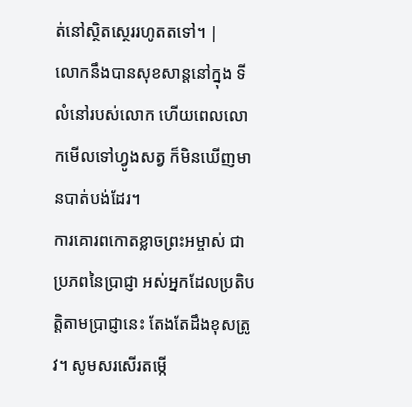ត់នៅស្ថិតស្ថេររហូតតទៅ។ |
លោកនឹងបានសុខសាន្តនៅក្នុង ទីលំនៅរបស់លោក ហើយពេលលោកមើលទៅហ្វូងសត្វ ក៏មិនឃើញមានបាត់បង់ដែរ។
ការគោរពកោតខ្លាចព្រះអម្ចាស់ ជាប្រភពនៃប្រាជ្ញា អស់អ្នកដែលប្រតិបត្តិតាមប្រាជ្ញានេះ តែងតែដឹងខុសត្រូវ។ សូមសរសើរតម្កើ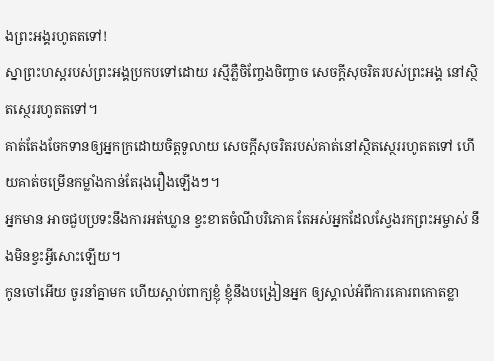ងព្រះអង្គរហូតតទៅ!
ស្នាព្រះហស្ដរបស់ព្រះអង្គប្រកបទៅដោយ រស្មីភ្លឺចិញ្ចែងចិញ្ចាច សេចក្ដីសុចរិតរបស់ព្រះអង្គ នៅស្ថិតស្ថេររហូតតទៅ។
គាត់តែងចែកទានឲ្យអ្នកក្រដោយចិត្តទូលាយ សេចក្ដីសុចរិតរបស់គាត់នៅស្ថិតស្ថេររហូតតទៅ ហើយគាត់ចម្រើនកម្លាំងកាន់តែរុងរឿងឡើងៗ។
អ្នកមាន អាចជួបប្រទះនឹងការអត់ឃ្លាន ខ្វះខាតចំណីបរិភោគ តែអស់អ្នកដែលស្វែងរកព្រះអម្ចាស់ នឹងមិនខ្វះអ្វីសោះឡើយ។
កូនចៅអើយ ចូរនាំគ្នាមក ហើយស្ដាប់ពាក្យខ្ញុំ ខ្ញុំនឹងបង្រៀនអ្នក ឲ្យស្គាល់អំពីការគោរពកោតខ្លា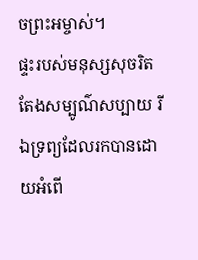ចព្រះអម្ចាស់។
ផ្ទះរបស់មនុស្សសុចរិតតែងសម្បូណ៌សប្បាយ រីឯទ្រព្យដែលរកបានដោយអំពើ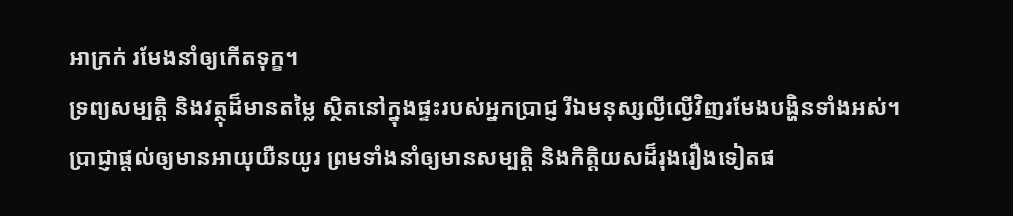អាក្រក់ រមែងនាំឲ្យកើតទុក្ខ។
ទ្រព្យសម្បត្តិ និងវត្ថុដ៏មានតម្លៃ ស្ថិតនៅក្នុងផ្ទះរបស់អ្នកប្រាជ្ញ រីឯមនុស្សល្ងីល្ងើវិញរមែងបង្ហិនទាំងអស់។
ប្រាជ្ញាផ្ដល់ឲ្យមានអាយុយឺនយូរ ព្រមទាំងនាំឲ្យមានសម្បត្តិ និងកិត្តិយសដ៏រុងរឿងទៀតផ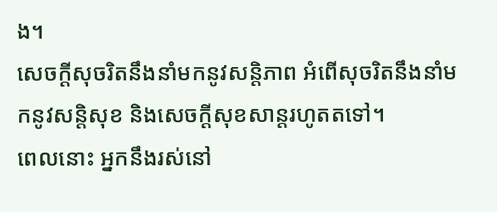ង។
សេចក្ដីសុចរិតនឹងនាំមកនូវសន្តិភាព អំពើសុចរិតនឹងនាំមកនូវសន្តិសុខ និងសេចក្ដីសុខសាន្តរហូតតទៅ។
ពេលនោះ អ្នកនឹងរស់នៅ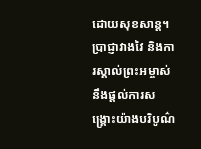ដោយសុខសាន្ត។ ប្រាជ្ញាវាងវៃ និងការស្គាល់ព្រះអម្ចាស់ នឹងផ្ដល់ការសង្គ្រោះយ៉ាងបរិបូណ៌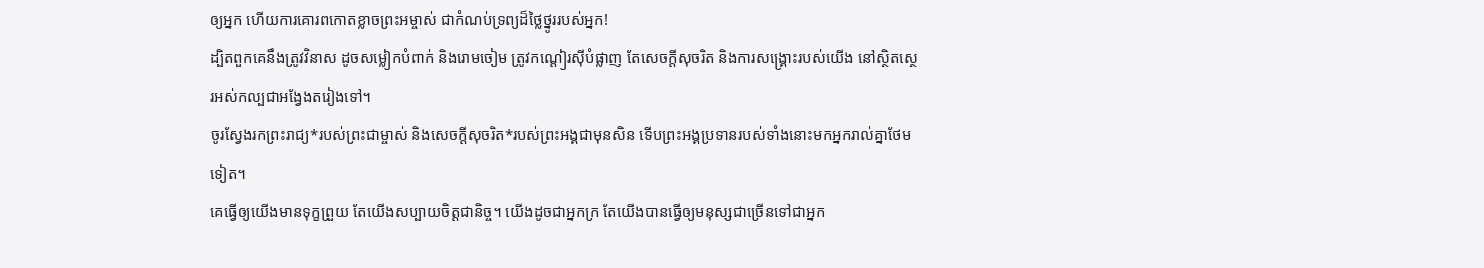ឲ្យអ្នក ហើយការគោរពកោតខ្លាចព្រះអម្ចាស់ ជាកំណប់ទ្រព្យដ៏ថ្លៃថ្នូររបស់អ្នក!
ដ្បិតពួកគេនឹងត្រូវវិនាស ដូចសម្លៀកបំពាក់ និងរោមចៀម ត្រូវកណ្ដៀរស៊ីបំផ្លាញ តែសេចក្ដីសុចរិត និងការសង្គ្រោះរបស់យើង នៅស្ថិតស្ថេរអស់កល្បជាអង្វែងតរៀងទៅ។
ចូរស្វែងរកព្រះរាជ្យ*របស់ព្រះជាម្ចាស់ និងសេចក្ដីសុចរិត*របស់ព្រះអង្គជាមុនសិន ទើបព្រះអង្គប្រទានរបស់ទាំងនោះមកអ្នករាល់គ្នាថែមទៀត។
គេធ្វើឲ្យយើងមានទុក្ខព្រួយ តែយើងសប្បាយចិត្តជានិច្ច។ យើងដូចជាអ្នកក្រ តែយើងបានធ្វើឲ្យមនុស្សជាច្រើនទៅជាអ្នក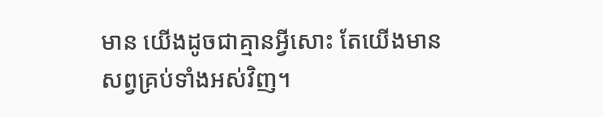មាន យើងដូចជាគ្មានអ្វីសោះ តែយើងមានសព្វគ្រប់ទាំងអស់វិញ។